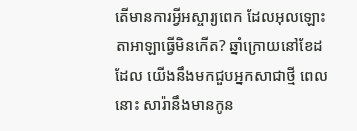តើមានការអ្វីអស្ចារ្យពេក ដែលអុលឡោះតាអាឡាធ្វើមិនកើត? ឆ្នាំក្រោយនៅខែដដែល យើងនឹងមកជួបអ្នកសាជាថ្មី ពេលនោះ សារ៉ានឹងមានកូន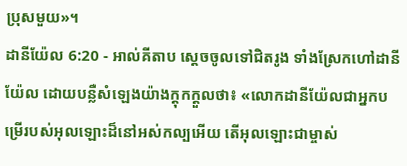ប្រុសមួយ»។
ដានីយ៉ែល 6:20 - អាល់គីតាប ស្តេចចូលទៅជិតរូង ទាំងស្រែកហៅដានីយ៉ែល ដោយបន្លឺសំឡេងយ៉ាងក្ដុកក្ដួលថា៖ «លោកដានីយ៉ែលជាអ្នកបម្រើរបស់អុលឡោះដ៏នៅអស់កល្បអើយ តើអុលឡោះជាម្ចាស់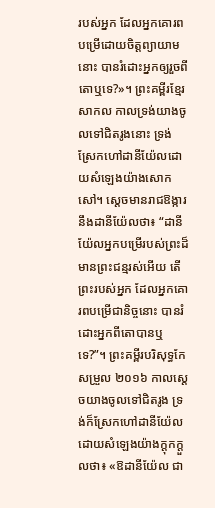របស់អ្នក ដែលអ្នកគោរពបម្រើដោយចិត្តព្យាយាមនោះ បានរំដោះអ្នកឲ្យរួចពីតោឬទេ?»។ ព្រះគម្ពីរខ្មែរសាកល កាលទ្រង់យាងចូលទៅជិតរូងនោះ ទ្រង់ស្រែកហៅដានីយ៉ែលដោយសំឡេងយ៉ាងសោកសៅ។ ស្ដេចមានរាជឱង្ការនឹងដានីយ៉ែលថា៖ “ដានីយ៉ែលអ្នកបម្រើរបស់ព្រះដ៏មានព្រះជន្មរស់អើយ តើព្រះរបស់អ្នក ដែលអ្នកគោរពបម្រើជានិច្ចនោះ បានរំដោះអ្នកពីតោបានឬទេ?”។ ព្រះគម្ពីរបរិសុទ្ធកែសម្រួល ២០១៦ កាលស្ដេចយាងចូលទៅជិតរូង ទ្រង់ក៏ស្រែកហៅដានីយ៉ែល ដោយសំឡេងយ៉ាងក្ដុកក្ដួលថា៖ «ឱដានីយ៉ែល ជា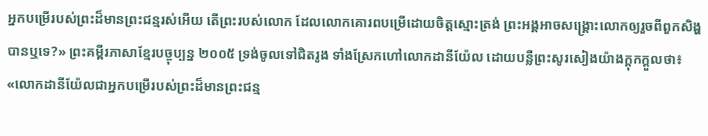អ្នកបម្រើរបស់ព្រះដ៏មានព្រះជន្មរស់អើយ តើព្រះរបស់លោក ដែលលោកគោរពបម្រើដោយចិត្តស្មោះត្រង់ ព្រះអង្គអាចសង្គ្រោះលោកឲ្យរួចពីពួកសិង្ហបានឬទេ?» ព្រះគម្ពីរភាសាខ្មែរបច្ចុប្បន្ន ២០០៥ ទ្រង់ចូលទៅជិតរូង ទាំងស្រែកហៅលោកដានីយ៉ែល ដោយបន្លឺព្រះសូរសៀងយ៉ាងក្ដុកក្ដួលថា៖ «លោកដានីយ៉ែលជាអ្នកបម្រើរបស់ព្រះដ៏មានព្រះជន្ម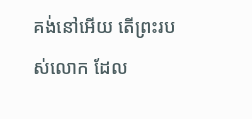គង់នៅអើយ តើព្រះរបស់លោក ដែល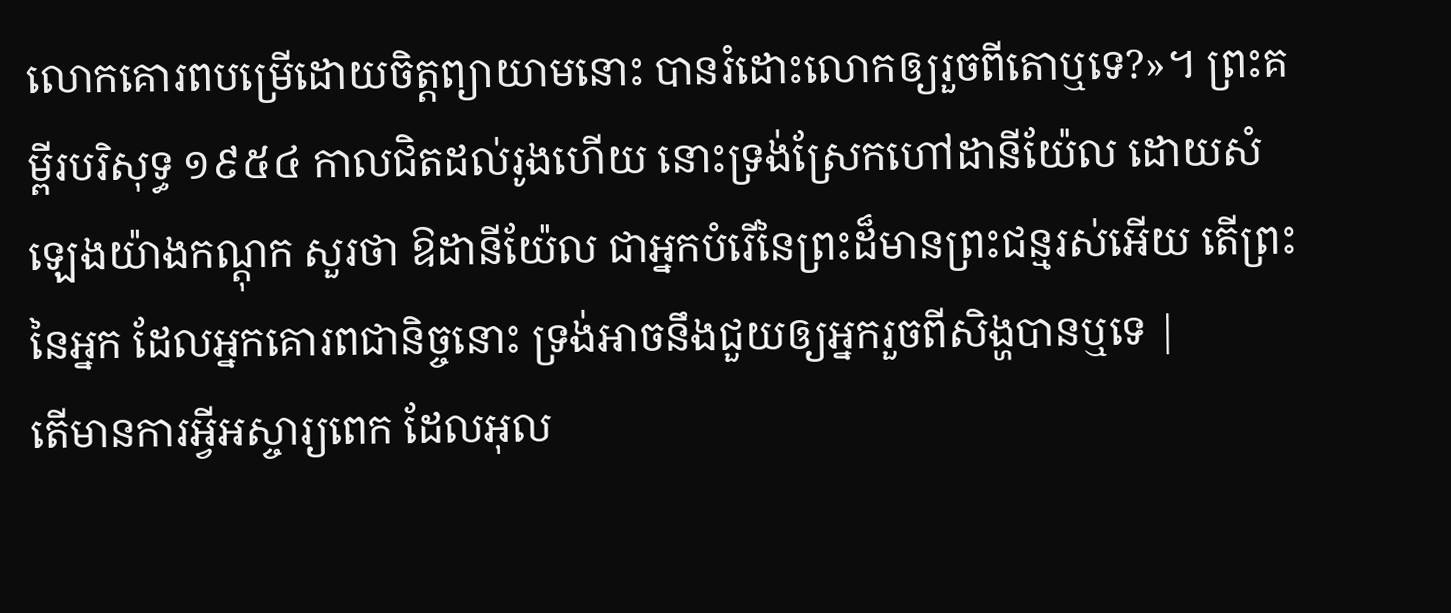លោកគោរពបម្រើដោយចិត្តព្យាយាមនោះ បានរំដោះលោកឲ្យរួចពីតោឬទេ?»។ ព្រះគម្ពីរបរិសុទ្ធ ១៩៥៤ កាលជិតដល់រូងហើយ នោះទ្រង់ស្រែកហៅដានីយ៉ែល ដោយសំឡេងយ៉ាងកណ្តុក សួរថា ឱដានីយ៉ែល ជាអ្នកបំរើនៃព្រះដ៏មានព្រះជន្មរស់អើយ តើព្រះនៃអ្នក ដែលអ្នកគោរពជានិច្ចនោះ ទ្រង់អាចនឹងជួយឲ្យអ្នករួចពីសិង្ហបានឬទេ |
តើមានការអ្វីអស្ចារ្យពេក ដែលអុល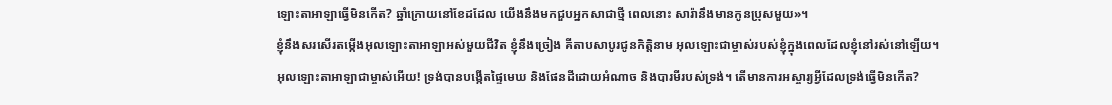ឡោះតាអាឡាធ្វើមិនកើត? ឆ្នាំក្រោយនៅខែដដែល យើងនឹងមកជួបអ្នកសាជាថ្មី ពេលនោះ សារ៉ានឹងមានកូនប្រុសមួយ»។
ខ្ញុំនឹងសរសើរតម្កើងអុលឡោះតាអាឡាអស់មួយជីវិត ខ្ញុំនឹងច្រៀង គីតាបសាបូរជូនកិត្តិនាម អុលឡោះជាម្ចាស់របស់ខ្ញុំក្នុងពេលដែលខ្ញុំនៅរស់នៅឡើយ។
អុលឡោះតាអាឡាជាម្ចាស់អើយ! ទ្រង់បានបង្កើតផ្ទៃមេឃ និងផែនដីដោយអំណាច និងបារមីរបស់ទ្រង់។ តើមានការអស្ចារ្យអ្វីដែលទ្រង់ធ្វើមិនកើត?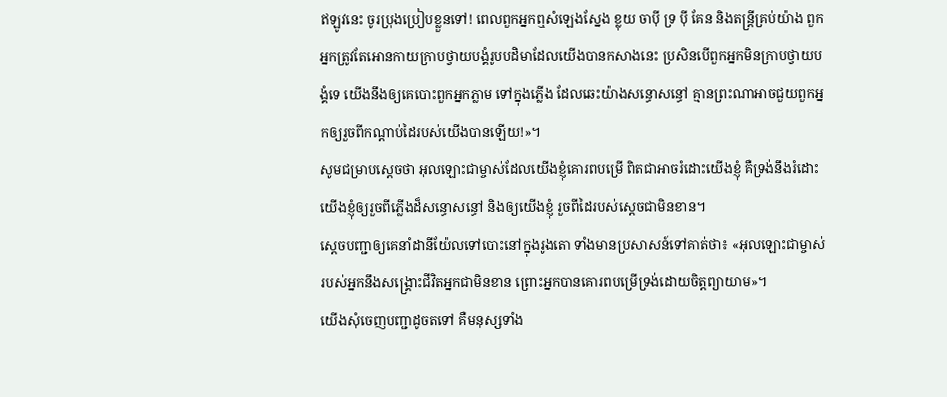ឥឡូវនេះ ចូរប្រុងប្រៀបខ្លួនទៅ! ពេលពួកអ្នកឮសំឡេងស្នែង ខ្លុយ ចាប៉ី ទ្រ ប៉ី គែន និងតន្ត្រីគ្រប់យ៉ាង ពួកអ្នកត្រូវតែអោនកាយក្រាបថ្វាយបង្គំរូបបដិមាដែលយើងបានកសាងនេះ ប្រសិនបើពួកអ្នកមិនក្រាបថ្វាយបង្គំទេ យើងនឹងឲ្យគេបោះពួកអ្នកភ្លាម ទៅក្នុងភ្លើង ដែលឆេះយ៉ាងសន្ធោសន្ធៅ គ្មានព្រះណាអាចជួយពួកអ្នកឲ្យរួចពីកណ្ដាប់ដៃរបស់យើងបានឡើយ!»។
សូមជម្រាបស្តេចថា អុលឡោះជាម្ចាស់ដែលយើងខ្ញុំគោរពបម្រើ ពិតជាអាចរំដោះយើងខ្ញុំ គឺទ្រង់នឹងរំដោះយើងខ្ញុំឲ្យរួចពីភ្លើងដ៏សន្ធោសន្ធៅ និងឲ្យយើងខ្ញុំ រួចពីដៃរបស់ស្តេចជាមិនខាន។
ស្តេចបញ្ជាឲ្យគេនាំដានីយ៉ែលទៅបោះនៅក្នុងរូងតោ ទាំងមានប្រសាសន៍ទៅគាត់ថា៖ «អុលឡោះជាម្ចាស់របស់អ្នកនឹងសង្គ្រោះជីវិតអ្នកជាមិនខាន ព្រោះអ្នកបានគោរពបម្រើទ្រង់ដោយចិត្តព្យាយាម»។
យើងសុំចេញបញ្ជាដូចតទៅ គឺមនុស្សទាំង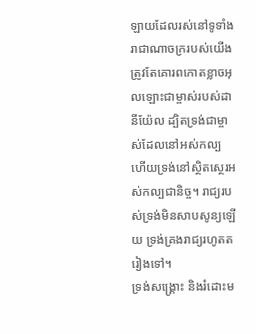ឡាយដែលរស់នៅទូទាំងរាជាណាចក្ររបស់យើង ត្រូវតែគោរពកោតខ្លាចអុលឡោះជាម្ចាស់របស់ដានីយ៉ែល ដ្បិតទ្រង់ជាម្ចាស់ដែលនៅអស់កល្ប ហើយទ្រង់នៅស្ថិតស្ថេរអស់កល្បជានិច្ច។ រាជ្យរបស់ទ្រង់មិនសាបសូន្យឡើយ ទ្រង់គ្រងរាជ្យរហូតតរៀងទៅ។
ទ្រង់សង្គ្រោះ និងរំដោះម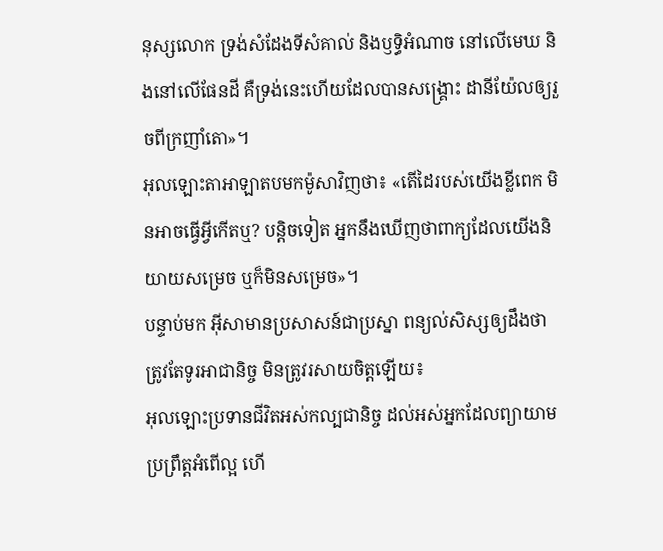នុស្សលោក ទ្រង់សំដែងទីសំគាល់ និងឫទ្ធិអំណាច នៅលើមេឃ និងនៅលើផែនដី គឺទ្រង់នេះហើយដែលបានសង្គ្រោះ ដានីយ៉ែលឲ្យរួចពីក្រញាំតោ»។
អុលឡោះតាអាឡាតបមកម៉ូសាវិញថា៖ «តើដៃរបស់យើងខ្លីពេក មិនអាចធ្វើអ្វីកើតឬ? បន្តិចទៀត អ្នកនឹងឃើញថាពាក្យដែលយើងនិយាយសម្រេច ឬក៏មិនសម្រេច»។
បន្ទាប់មក អ៊ីសាមានប្រសាសន៍ជាប្រស្នា ពន្យល់សិស្សឲ្យដឹងថា ត្រូវតែទូរអាជានិច្ច មិនត្រូវរសាយចិត្ដឡើយ៖
អុលឡោះប្រទានជីវិតអស់កល្បជានិច្ច ដល់អស់អ្នកដែលព្យាយាមប្រព្រឹត្ដអំពើល្អ ហើ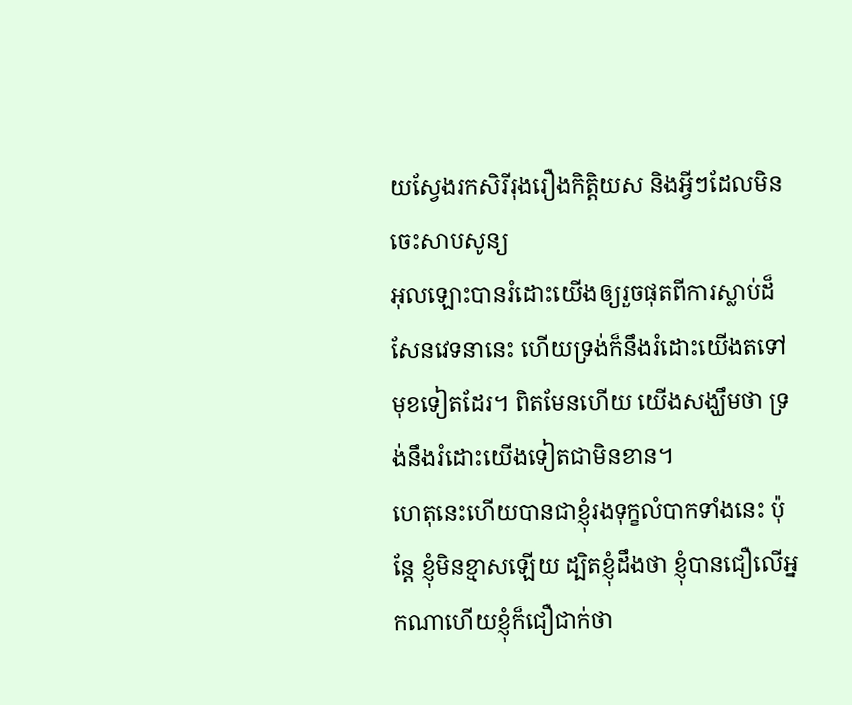យស្វែងរកសិរីរុងរឿងកិត្ដិយស និងអ្វីៗដែលមិនចេះសាបសូន្យ
អុលឡោះបានរំដោះយើងឲ្យរួចផុតពីការស្លាប់ដ៏សែនវេទនានេះ ហើយទ្រង់ក៏នឹងរំដោះយើងតទៅមុខទៀតដែរ។ ពិតមែនហើយ យើងសង្ឃឹមថា ទ្រង់នឹងរំដោះយើងទៀតជាមិនខាន។
ហេតុនេះហើយបានជាខ្ញុំរងទុក្ខលំបាកទាំងនេះ ប៉ុន្ដែ ខ្ញុំមិនខ្មាសឡើយ ដ្បិតខ្ញុំដឹងថា ខ្ញុំបានជឿលើអ្នកណាហើយខ្ញុំក៏ជឿជាក់ថា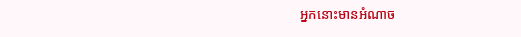អ្នកនោះមានអំណាច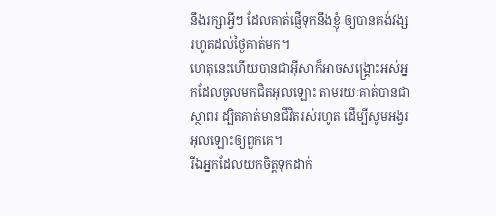នឹងរក្សាអ្វីៗ ដែលគាត់ផ្ញើទុកនឹងខ្ញុំ ឲ្យបានគង់វង្ស រហូតដល់ថ្ងៃគាត់មក។
ហេតុនេះហើយបានជាអ៊ីសាក៏អាចសង្គ្រោះអស់អ្នកដែលចូលមកជិតអុលឡោះ តាមរយៈគាត់បានជាស្ថាពរ ដ្បិតគាត់មានជីវិតរស់រហូត ដើម្បីសូមអង្វរអុលឡោះឲ្យពួកគេ។
រីឯអ្នកដែលយកចិត្ដទុកដាក់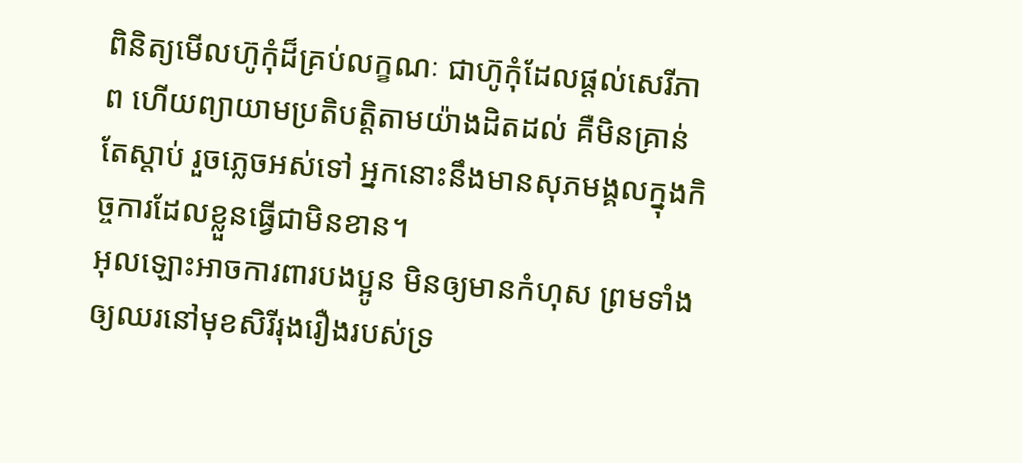ពិនិត្យមើលហ៊ូកុំដ៏គ្រប់លក្ខណៈ ជាហ៊ូកុំដែលផ្ដល់សេរីភាព ហើយព្យាយាមប្រតិបត្ដិតាមយ៉ាងដិតដល់ គឺមិនគ្រាន់តែស្ដាប់ រួចភ្លេចអស់ទៅ អ្នកនោះនឹងមានសុភមង្គលក្នុងកិច្ចការដែលខ្លួនធ្វើជាមិនខាន។
អុលឡោះអាចការពារបងប្អូន មិនឲ្យមានកំហុស ព្រមទាំងឲ្យឈរនៅមុខសិរីរុងរឿងរបស់ទ្រ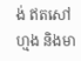ង់ ឥតសៅហ្មង និងមា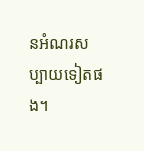នអំណរសប្បាយទៀតផង។